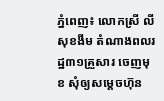ភ្នំពេញ៖ លោកស្រី លី សុខងីម តំណាងពលរដ្ឋ៣១គ្រួសារ ចេញមុខ សុំឲ្យសម្ដេចហ៊ុន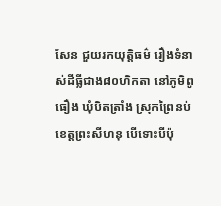សែន ជួយរកយុត្ដិធម៌ រឿងទំនាស់ដីធ្លីជាង៨០ហិកតា នៅភូមិពូធឿង ឃុំបិតត្រាំង ស្រុកព្រៃនប់ ខេត្ដព្រះសីហនុ បើទោះបីប៉ុ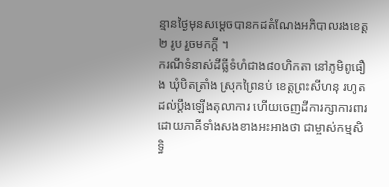ន្មានថ្ងៃមុនសម្ដេចបានកដតំណែងអភិបាលរងខេត្ដ២ រូប រួចមកក្ដី ។
ករណីទំនាស់ដីធ្លីទំហំជាង៨០ហិកតា នៅភូមិពូធឿង ឃុំបិតត្រាំង ស្រុកព្រៃនប់ ខេត្តព្រះសីហនុ រហូតដល់ប្តឹងឡើងតុលាការ ហើយចេញដីការក្សាការពារ ដោយភាគីទាំងសងខាងអះអាងថា ជាម្ចាស់កម្មសិទ្ធិ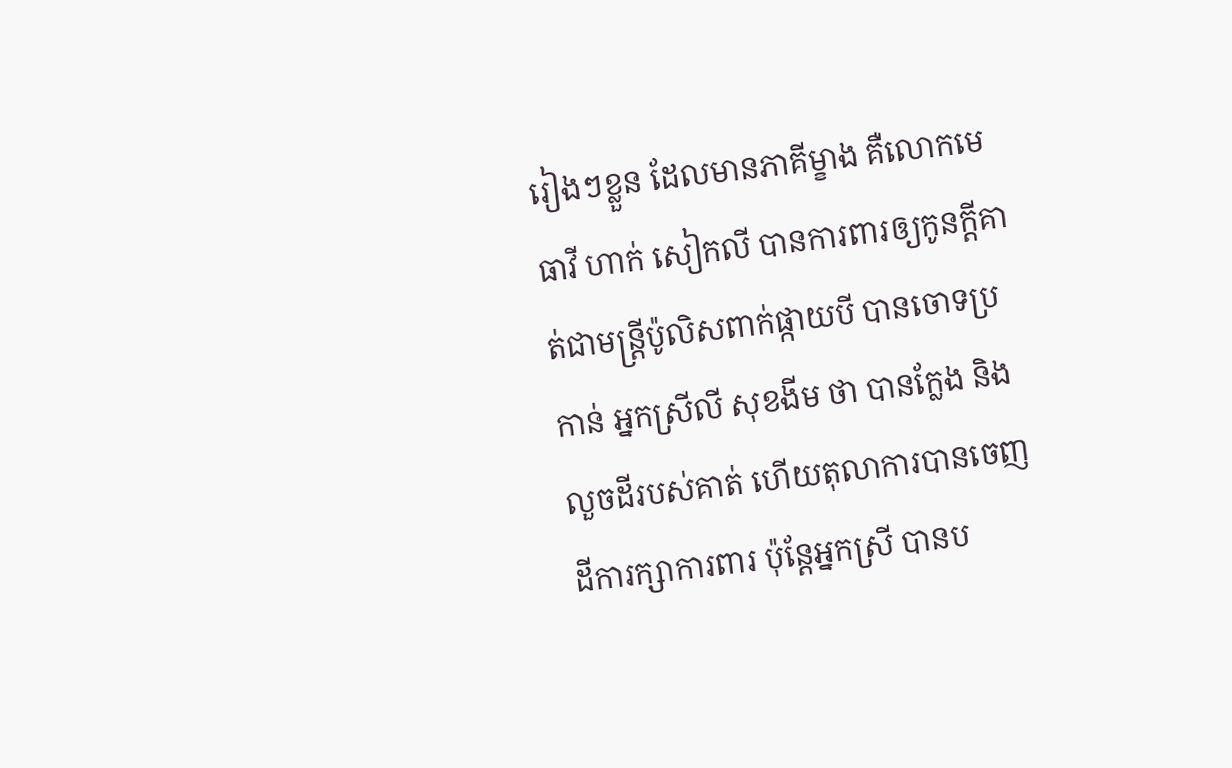រៀងៗខ្លួន ដែលមានភាគីម្ខាង គឺលោកមេធាវី ហាក់ សៀកលី បានការពារឲ្យកូនក្តីគាត់ជាមន្រ្តីប៉ូលិសពាក់ផ្កាយបី បានចោទប្រកាន់ អ្នកស្រីលី សុខងីម ថា បានក្លែង និងលួចដីរបស់គាត់ ហើយតុលាការបានចេញដីការក្សាការពារ ប៉ុន្តែអ្នកស្រី បានប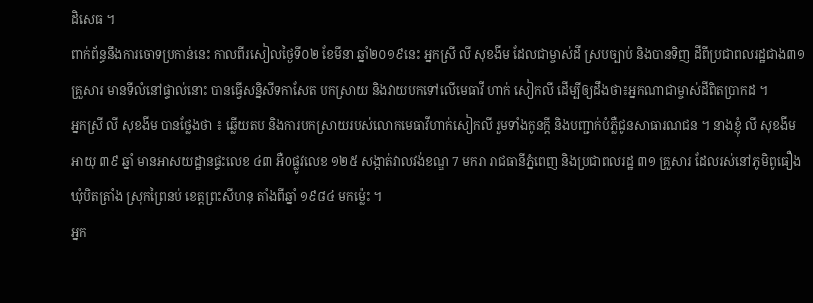ដិសេធ ។
ពាក់ព័ន្ធនឹងការចោទប្រកាន់នេះ កាលពីរសៀលថ្ងៃទី០២ ខែមីនា ឆ្នាំ២០១៩នេះ អ្នកស្រី លី សុខងីម ដែលជាម្ចាស់ដី ស្របច្បាប់ និងបានទិញ ដីពីប្រជាពលរដ្ឋជាង៣១គ្រួសារ មានទីលំនៅផ្ទាល់នោះ បានធ្វើសន្និសីទកាសែត បកស្រាយ និងវាយបកទៅលើមេធាវី ហាក់ សៀកលី ដើម្បីឲ្យដឹងថា៖អ្នកណាជាម្ចាស់ដីពិតប្រាកដ ។
អ្នកស្រី លី សុខងីម បានថ្លែងថា ៖ ឆ្លើយតប និងការបកស្រាយរបស់លោកមេធាវីហាក់សៀកលី រួមទាំងកូនក្តី និងបញ្ជាក់បំភ្លឺជូនសាធារណជន ។ នាងខ្ញុំ លី សុខងីម អាយុ ៣៩ ឆ្នាំ មានអាសយដ្ឋានផ្ទះលេខ ៤៣ អឺ0ផ្លូវលេខ ១២៥ សង្កាត់វាលវង់ខណ្ឌ 7 មករា រាជធានីភ្នំពេញ និងប្រជាពលរដ្ឋ ៣១ គ្រួសារ ដែលរស់នៅភូមិពូធឿង ឃុំបិតត្រាំង ស្រុកព្រៃនប់ ខេត្តព្រះសីហនុ តាំងពីឆ្នាំ ១៩៨៤ មកម្ល៉េះ ។
អ្នក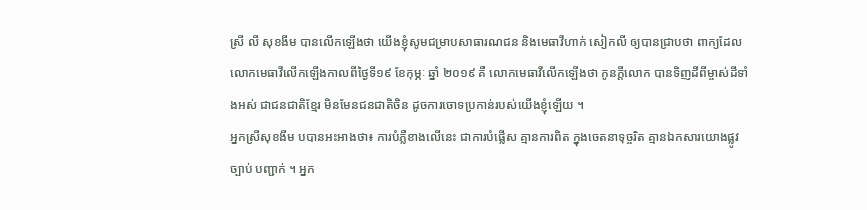ស្រី លី សុខងីម បានលើកឡើងថា យើងខ្ញុំសូមជម្រាបសាធារណជន និងមេធាវីហាក់ សៀកលី ឲ្យបានជ្រាបថា ពាក្យដែលលោកមេធាវីលើកឡើងកាលពីថ្ងៃទី១៩ ខែកុម្ភៈ ឆ្នាំ ២០១៩ គឺ លោកមេធាវីលើកឡើងថា កូនក្តីលោក បានទិញដីពីម្ចាស់ដីទាំងអស់ ជាជនជាតិខ្មែរ មិនមែនជនជាតិចិន ដូចការចោទប្រកាន់របស់យើងខ្ញុំឡើយ ។
អ្នកស្រីសុខងីម បបានអះអាងថា៖ ការបំភ្លឺខាងលើនេះ ជាការបំផ្លើស គ្មានការពិត ក្នុងចេតនាទុច្ចរិត គ្មានឯកសារយោងផ្លូវច្បាប់ បញ្ជាក់ ។ អ្នក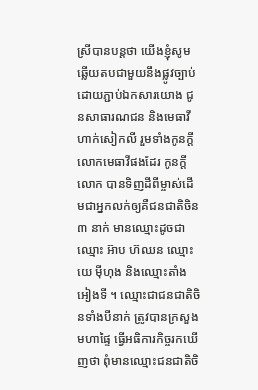ស្រីបានបន្តថា យើងខ្ញុំសូមឆ្លើយតបជាមួយនឹងផ្លូវច្បាប់ ដោយភ្ជាប់ឯកសារយោង ជូនសាធារណជន និងមេធាវីហាក់សៀកលី រួមទាំងកូនក្តីលោកមេធាវីផងដែរ កូនក្តីលោក បានទិញដីពីម្ចាស់ដើមជាអ្នកលក់ឲ្យគឺជនជាតិចិន ៣ នាក់ មានឈ្មោះដូចជាឈ្មោះ អ៊ាប ហ៊ឈន ឈ្មោះយេ ម៉ីហុង និងឈ្មោះតាំង អៀងទី ។ ឈ្មោះជាជនជាតិចិនទាំងបីនាក់ ត្រូវបានក្រសួងមហាផ្ទៃ ធ្វើអធិការកិច្ចរកឃើញថា ពុំមានឈ្មោះជនជាតិចិ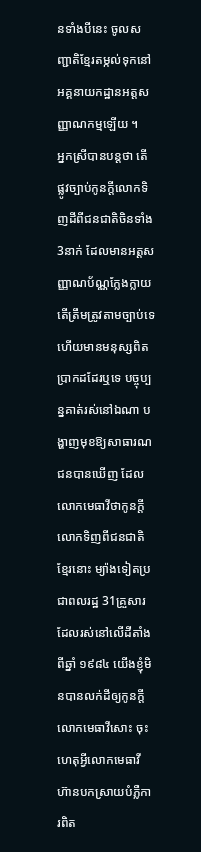នទាំងបីនេះ ចូលសញ្ជាតិខ្មែរតម្កល់ទុកនៅអគ្គនាយកដ្ឋានអត្តសញ្ញាណកម្មឡើយ ។
អ្នកស្រីបានបន្តថា តើផ្លូវច្បាប់កូនក្តីលោកទិញដីពីជនជាតិចិនទាំង 3នាក់ ដែលមានអត្តសញ្ញាណប័ណ្ណក្លែងក្លាយ តើត្រឹមត្រូវតាមច្បាប់ទេ ហើយមានមនុស្សពិតប្រាកដដែរឬទេ បច្ចុប្បន្នគាត់រស់នៅឯណា បង្ហាញមុខឱ្យសាធារណជនបានឃើញ ដែលលោកមេធាវីថាកូនក្តីលោកទិញពីជនជាតិខ្មែរនោះ ម្យ៉ាងទៀតប្រជាពលរដ្ឋ 31គ្រួសារ ដែលរស់នៅលើដីតាំងពីឆ្នាំ ១៩៨៤ យើងខ្ញុំមិនបានលក់ដីឲ្យកូនក្តីលោកមេធាវីសោះ ចុះហេតុអ្វីលោកមេធាវីហ៊ានបកស្រាយបំភ្លឺការពិត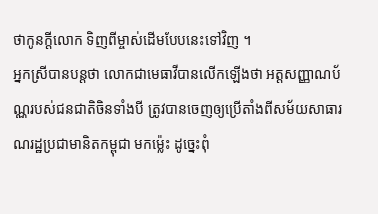ថាកូនក្តីលោក ទិញពីម្ចាស់ដើមបែបនេះទៅវិញ ។
អ្នកស្រីបានបន្តថា លោកជាមេធាវីបានលើកឡើងថា អត្តសញ្ញាណប័ណ្ណរបស់ជនជាតិចិនទាំងបី ត្រូវបានចេញឲ្យប្រើតាំងពីសម័យសាធារណរដ្ឋប្រជាមានិតកម្ពុជា មកម្ល៉េះ ដូច្នេះពុំ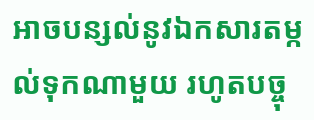អាចបន្សល់នូវឯកសារតម្កល់ទុកណាមួយ រហូតបច្ចុ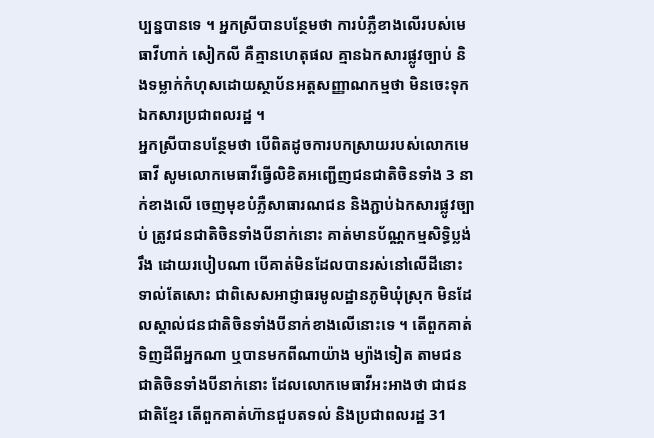ប្បន្នបានទេ ។ អ្នកស្រីបានបន្ថែមថា ការបំភ្លឺខាងលើរបស់មេធាវីហាក់ សៀកលី គឺគ្មានហេតុផល គ្មានឯកសារផ្លូវច្បាប់ និងទម្លាក់កំហុសដោយស្ថាប័នអត្ដសញ្ញាណកម្មថា មិនចេះទុកឯកសារប្រជាពលរដ្ឋ ។
អ្នកស្រីបានបន្ថែមថា បើពិតដូចការបកស្រាយរបស់លោកមេធាវី សូមលោកមេធាវីធ្វើលិខិតអញ្ជើញជនជាតិចិនទាំង 3 នាក់ខាងលើ ចេញមុខបំភ្លឺសាធារណជន និងភ្ជាប់ឯកសារផ្លូវច្បាប់ ត្រូវជនជាតិចិនទាំងបីនាក់នោះ គាត់មានប័ណ្ណកម្មសិទ្ធិប្លង់រឹង ដោយរបៀបណា បើគាត់មិនដែលបានរស់នៅលើដីនោះទាល់តែសោះ ជាពិសេសអាជ្ញាធរមូលដ្ឋានភូមិឃុំស្រុក មិនដែលស្គាល់ជនជាតិចិនទាំងបីនាក់ខាងលើនោះទេ ។ តើពួកគាត់ទិញដីពីអ្នកណា ឬបានមកពីណាយ៉ាង ម្យ៉ាងទៀត តាមជនជាតិចិនទាំងបីនាក់នោះ ដែលលោកមេធាវីអះអាងថា ជាជនជាតិខ្មែរ តើពួកគាត់ហ៊ានជួបតទល់ និងប្រជាពលរដ្ឋ 31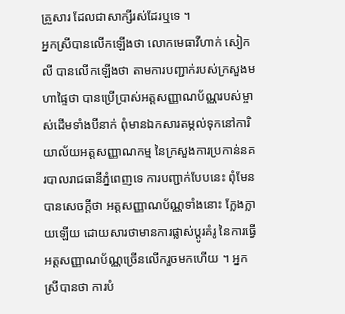គ្រួសារ ដែលជាសាក្សីរស់ដែរឬទេ ។
អ្នកស្រីបានលើកឡើងថា លោកមេធាវីហាក់ សៀកលី បានលើកឡើងថា តាមការបញ្ជាក់របស់ក្រសួងមហាផ្ទៃថា បានប្រើប្រាស់អត្តសញ្ញាណប័ណ្ណរបស់ម្ចាស់ដើមទាំងបីនាក់ ពុំមានឯកសារតម្កល់ទុកនៅការិយាល័យអត្តសញ្ញាណកម្ម នៃក្រសួងការប្រកាន់នគរបាលរាជធានីភ្នំពេញទេ ការបញ្ជាក់បែបនេះ ពុំមែនបានសេចក្តីថា អត្តសញ្ញាណប័ណ្ណទាំងនោះ ក្លែងក្លាយឡើយ ដោយសារថាមានការផ្លាស់ប្ដូរគំរូ នៃការធ្វើអត្តសញ្ញាណប័ណ្ណច្រើនលើករួចមកហើយ ។ អ្នកស្រីបានថា ការបំ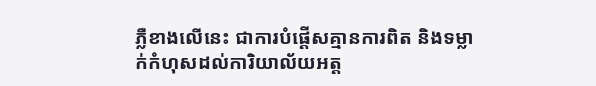ភ្លឺខាងលើនេះ ជាការបំផ្តើសគ្មានការពិត និងទម្លាក់កំហុសដល់ការិយាល័យអត្ត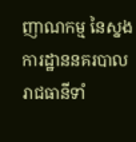ញាណកម្ម នៃស្នងការដ្ឋាននគរបាលរាជធានីទាំ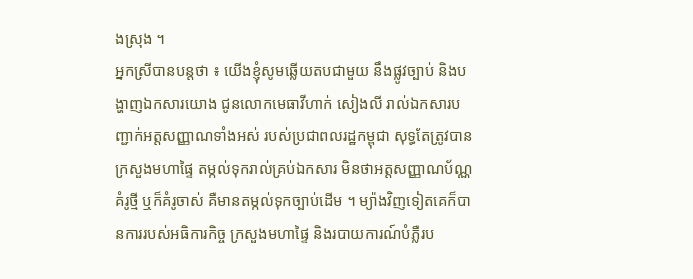ងស្រុង ។
អ្នកស្រីបានបន្តថា ៖ យើងខ្ញុំសូមឆ្លើយតបជាមួយ នឹងផ្លូវច្បាប់ និងបង្ហាញឯកសារយោង ជូនលោកមេធាវីហាក់ សៀងលី រាល់ឯកសារបញ្ជាក់អត្តសញ្ញាណទាំងអស់ របស់ប្រជាពលរដ្ឋកម្ពុជា សុទ្ធតែត្រូវបានក្រសួងមហាផ្ទៃ តម្កល់ទុករាល់គ្រប់ឯកសារ មិនថាអត្តសញ្ញាណប័ណ្ណគំរូថ្មី ឬក៏គំរូចាស់ គឺមានតម្កល់ទុកច្បាប់ដើម ។ ម្យ៉ាងវិញទៀតគេក៏បានការរបស់អធិការកិច្ច ក្រសួងមហាផ្ទៃ និងរបាយការណ៍បំភ្លឺរប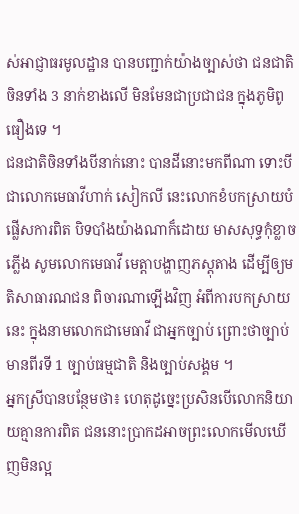ស់អាជ្ញាធរមូលដ្ឋាន បានបញ្ជាក់យ៉ាងច្បាស់ថា ជនជាតិចិនទាំង 3 នាក់ខាងលើ មិនមែនជាប្រជាជន ក្នុងភូមិពូធឿងទេ ។
ជនជាតិចិនទាំងបីនាក់នោះ បានដីនោះមកពីណា ទោះបីជាលោកមេធាវីហាក់ សៀកលី នេះលោកខំបកស្រាយបំផ្លើសការពិត បិទបាំងយ៉ាងណាក៏ដោយ មាសសុទ្ធកុំខ្លាចភ្លើង សូមលោកមេធាវី មេត្តាបង្ហាញភស្តុតាង ដើម្បីឲ្យមតិសាធារណជន ពិចារណាឡើងវិញ អំពីការបកស្រាយនេះ ក្នុងនាមលោកជាមេធាវី ជាអ្នកច្បាប់ ព្រោះថាច្បាប់មានពីរទី 1 ច្បាប់ធម្មជាតិ និងច្បាប់សង្គម ។
អ្នកស្រីបានបន្ថែមថា៖ ហេតុដូច្នេះប្រសិនបើលោកនិយាយគ្មានការពិត ជននោះប្រាកដអាចព្រះលោកមើលឃើញមិនល្អ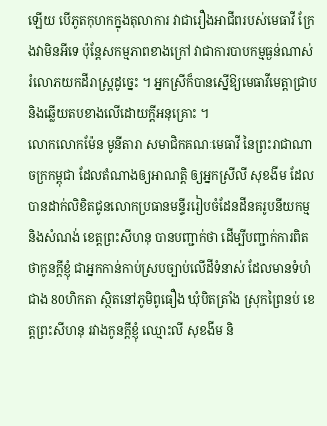ឡើយ បើភូតកុហកក្នុងតុលាការ វាជារឿងអាជីពរបស់មេធាវី ក្រែងវាមិនអីទេ ប៉ុន្តែសកម្មភាពខាងក្រៅ វាជាការបាបកម្មធ្ងន់ណាស់ រំលោភយកដីរាស្ត្រដូច្នេះ ។ អ្នកស្រីក៏បានស្នើឱ្យមេធាវីមេត្តាជ្រាប និងឆ្លើយតបខាងលើដោយក្តីអនុគ្រោះ ។
លោកលោកម៉ែន មូនីតារា សមាជិកគណៈមេធាវី នៃព្រះរាជាណាចក្រកម្ពុជា ដែលតំណាងឲ្យអាណត្តិ ឲ្យអ្នកស្រីលី សុខងីម ដែលបានដាក់លិខិតជូនលោកប្រធានមន្ទីររៀបចំដែនដីនគរូបនីយកម្ម និងសំណង់ ខេត្តព្រះសីហនុ បានបញ្ជាក់ថា ដើម្បីបញ្ជាក់ការពិតថាកូនក្តីខ្ញុំ ជាអ្នកកាន់កាប់ស្របច្បាប់លើដីទំនាស់ ដែលមានទំហំជាង 80ហិកតា ស្ថិតនៅភូមិពូធឿង ឃុំបិតត្រាំង ស្រុកព្រៃនប់ ខេត្តព្រះសីហនុ រវាងកូនក្តីខ្ញុំ ឈ្មោះលី សុខងីម និ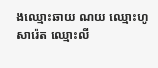ងឈ្មោះឆាយ ណយ ឈ្មោះហូ សារ៉េត ឈ្មោះលី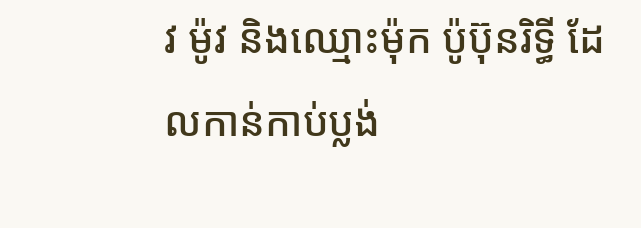វ ម៉ូវ និងឈ្មោះម៉ុក ប៉ូប៊ុនរិទ្ធី ដែលកាន់កាប់ប្លង់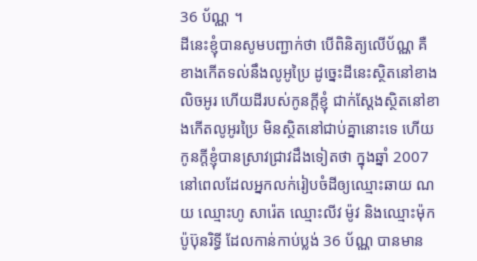36 ប័ណ្ណ ។
ដីនេះខ្ញុំបានសូមបញ្ជាក់ថា បើពិនិត្យលើប័ណ្ណ គឺខាងកើតទល់នឹងលូអូប្រៃ ដូច្នេះដីនេះស្ថិតនៅខាងលិចអូរ ហើយដីរបស់កូនក្តីខ្ញុំ ជាក់ស្តែងស្ថិតនៅខាងកើតលូអូរប្រៃ មិនស្ថិតនៅជាប់គ្នានោះទេ ហើយកូនក្តីខ្ញុំបានស្រាវជ្រាវដឹងទៀតថា ក្នុងឆ្នាំ 2007 នៅពេលដែលអ្នកលក់រៀបចំដីឲ្យឈ្មោះឆាយ ណយ ឈ្មោះហូ សារ៉េត ឈ្មោះលីវ ម៉ូវ និងឈ្មោះម៉ុក ប៉ូប៊ុនរិទ្ធី ដែលកាន់កាប់ប្លង់ 36 ប័ណ្ណ បានមាន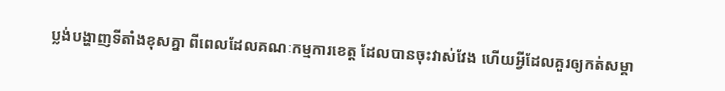ប្លង់បង្ហាញទីតាំងខុសគ្នា ពីពេលដែលគណៈកម្មការខេត្ត ដែលបានចុះវាស់វែង ហើយអ្វីដែលគួរឲ្យកត់សម្គា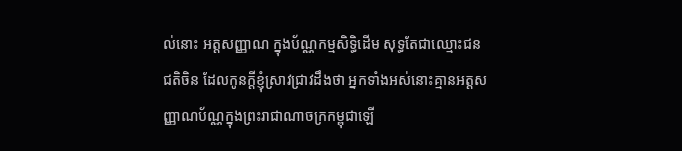ល់នោះ អត្តសញ្ញាណ ក្នុងប័ណ្ណកម្មសិទ្ធិដើម សុទ្ធតែជាឈ្មោះជនជតិចិន ដែលកូនក្តីខ្ញុំស្រាវជ្រាវដឹងថា អ្នកទាំងអស់នោះគ្មានអត្តសញ្ញាណប័ណ្ណក្នុងព្រះរាជាណាចក្រកម្ពុជាឡើ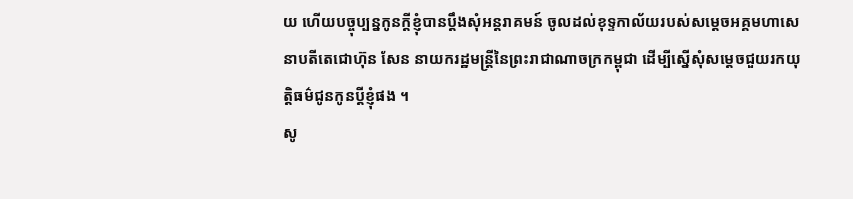យ ហើយបច្ចុប្បន្នកូនក្តីខ្ញុំបានប្ដឹងសុំអន្តរាគមន៍ ចូលដល់ខុទ្ទកាល័យរបស់សម្ដេចអគ្គមហាសេនាបតីតេជោហ៊ុន សែន នាយករដ្ឋមន្ត្រីនៃព្រះរាជាណាចក្រកម្ពុជា ដើម្បីស្នើសុំសម្ដេចជួយរកយុត្តិធម៌ជូនកូនប្ដីខ្ញុំផង ។
សូ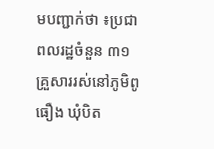មបញ្ជាក់ថា ៖ប្រជាពលរដ្ឋចំនួន ៣១ គ្រួសាររស់នៅភូមិពូធឿង ឃុំបិត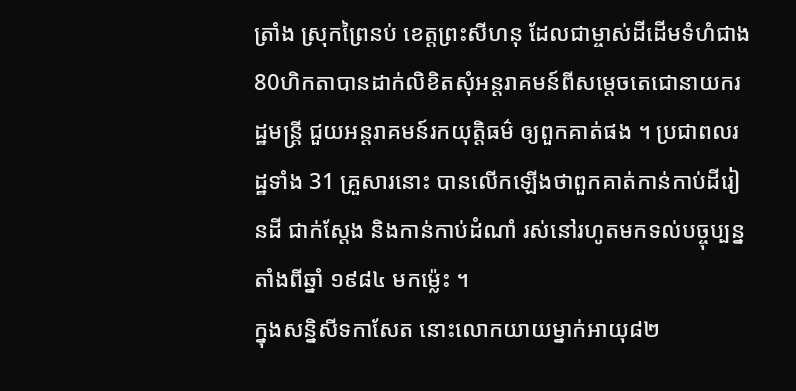ត្រាំង ស្រុកព្រៃនប់ ខេត្តព្រះសីហនុ ដែលជាម្ចាស់ដីដើមទំហំជាង 80ហិកតាបានដាក់លិខិតសុំអន្តរាគមន៍ពីសម្ដេចតេជោនាយករដ្ឋមន្ត្រី ជួយអន្តរាគមន៍រកយុត្តិធម៌ ឲ្យពួកគាត់ផង ។ ប្រជាពលរដ្ឋទាំង 31 គ្រួសារនោះ បានលើកឡើងថាពួកគាត់កាន់កាប់ដីរៀនដី ជាក់ស្តែង និងកាន់កាប់ដំណាំ រស់នៅរហូតមកទល់បច្ចុប្បន្ន តាំងពីឆ្នាំ ១៩៨៤ មកម្ល៉េះ ។
ក្នុងសន្និសីទកាសែត នោះលោកយាយម្នាក់អាយុ៨២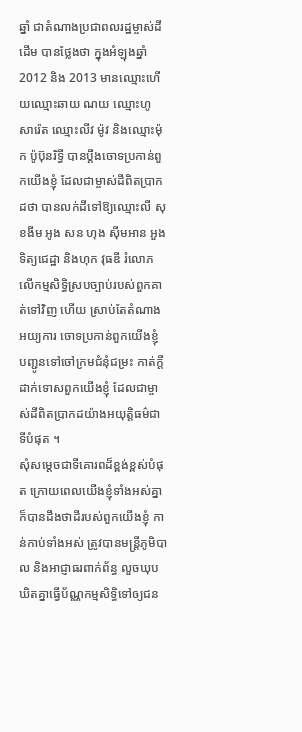ឆ្នាំ ជាតំណាងប្រជាពលរដ្ឋម្ចាស់ដីដើម បានថ្លែងថា ក្នុងអំឡុងឆ្នាំ 2012 និង 2013 មានឈ្មោះហើយឈ្មោះឆាយ ណយ ឈ្មោះហូ សារ៉េត ឈ្មោះលីវ ម៉ូវ និងឈ្មោះម៉ុក ប៉ូប៊ុនរិទ្ធី បានប្ដឹងចោទប្រកាន់ពួកយើងខ្ញុំ ដែលជាម្ចាស់ដីពិតប្រាកដថា បានលក់ដីទៅឱ្យឈ្មោះលី សុខងីម អូង សន ហុង ស៊ីមអាន អួង ទិត្យជេដ្ឋា និងហុក វុធឌី រំលោភលើកម្មសិទ្ធិស្របច្បាប់របស់ពួកគាត់ទៅវិញ ហើយ ស្រាប់តែតំណាងអយ្យការ ចោទប្រកាន់ពួកយើងខ្ញុំ បញ្ជូនទៅចៅក្រមជំនុំជម្រះ កាត់ក្តីដាក់ទោសពួកយើងខ្ញុំ ដែលជាម្ចាស់ដីពិតប្រាកដយ៉ាងអយុត្តិធម៌ជាទីបំផុត ។
សុំសម្ដេចជាទីគោរពដ៏ខ្ពង់ខ្ពស់បំផុត ក្រោយពេលយើងខ្ញុំទាំងអស់គ្នា ក៏បានដឹងថាដីរបស់ពួកយើងខ្ញុំ កាន់កាប់ទាំងអស់ ត្រូវបានមន្ត្រីភូមិបាល និងអាជ្ញាធរពាក់ព័ន្ធ លួចឃុបឃិតគ្នាធ្វើប័ណ្ណកម្មសិទ្ធិទៅឲ្យជន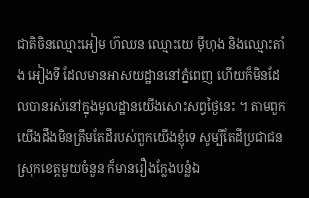ជាតិចិនឈ្មោះអៀម ហ៊ឈន ឈ្មោះយេ ម៉ីហុង និងឈ្មោះតាំង អៀងទី ដែលមានអាសយដ្ឋាននៅភ្នំពេញ ហើយក៏មិនដែលបានរស់នៅក្នុងមូលដ្ឋានយើងសោះសព្វថ្ងៃនេះ ។ តាមពួកយើងដឹងមិនត្រឹមតែដីរបស់ពួកយើងខ្ញុំទេ សូម្បីតែដីប្រជាជនស្រុកខេត្តមួយចំនួន ក៏មានរឿងក្លែងបន្លំឯ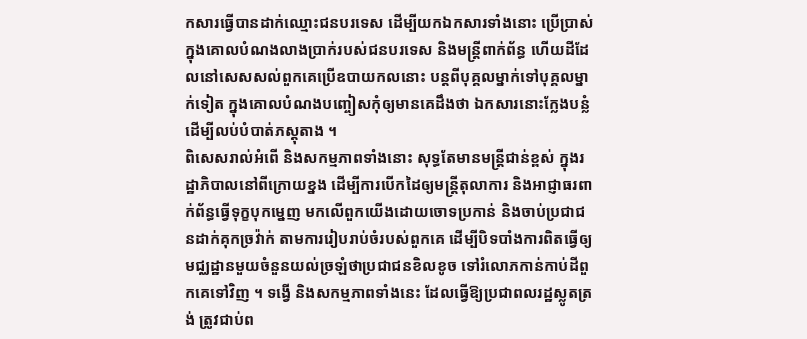កសារធ្វើបានដាក់ឈ្មោះជនបរទេស ដើម្បីយកឯកសារទាំងនោះ ប្រើប្រាស់ក្នុងគោលបំណងលាងប្រាក់របស់ជនបរទេស និងមន្ត្រីពាក់ព័ន្ធ ហើយដីដែលនៅសេសសល់ពួកគេប្រើឧបាយកលនោះ បន្តពីបុគ្គលម្នាក់ទៅបុគ្គលម្នាក់ទៀត ក្នុងគោលបំណងបញ្ចៀសកុំឲ្យមានគេដឹងថា ឯកសារនោះក្លែងបន្លំ ដើម្បីលប់បំបាត់ភស្តុតាង ។
ពិសេសរាល់អំពើ និងសកម្មភាពទាំងនោះ សុទ្ធតែមានមន្ត្រីជាន់ខ្ពស់ ក្នុងរដ្ឋាភិបាលនៅពីក្រោយខ្នង ដើម្បីការបើកដៃឲ្យមន្ត្រីតុលាការ និងអាជ្ញាធរពាក់ព័ន្ធធ្វើទុក្ខបុកម្នេញ មកលើពួកយើងដោយចោទប្រកាន់ និងចាប់ប្រជាជនដាក់គុកច្រវ៉ាក់ តាមការរៀបរាប់ចំរបស់ពួកគេ ដើម្បីបិទបាំងការពិតធ្វើឲ្យមជ្ឈដ្ឋានមួយចំនួនយល់ច្រឡំថាប្រជាជនខិលខូច ទៅរំលោភកាន់កាប់ដីពួកគេទៅវិញ ។ ទង្វើ និងសកម្មភាពទាំងនេះ ដែលធ្វើឱ្យប្រជាពលរដ្ឋស្លូតត្រង់ ត្រូវជាប់ព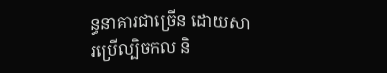ន្ធនាគារជាច្រើន ដោយសារប្រើល្បិចកល និ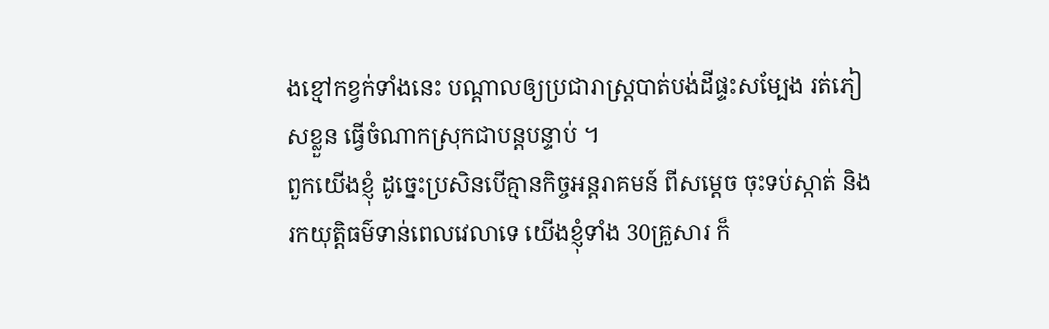ងខ្មៅកខ្វក់ទាំងនេះ បណ្តាលឲ្យប្រជារាស្ត្របាត់បង់ដីផ្ទះសម្បែង រត់ភៀសខ្លួន ធ្វើចំណាកស្រុកជាបន្តបន្ទាប់ ។
ពួកយើងខ្ញុំ ដូច្នេះប្រសិនបើគ្មានកិច្ចអន្តរាគមន៍ ពីសម្ដេច ចុះទប់ស្កាត់ និងរកយុត្តិធម៌ទាន់ពេលវេលាទេ យើងខ្ញុំទាំង 30គ្រួសារ ក៏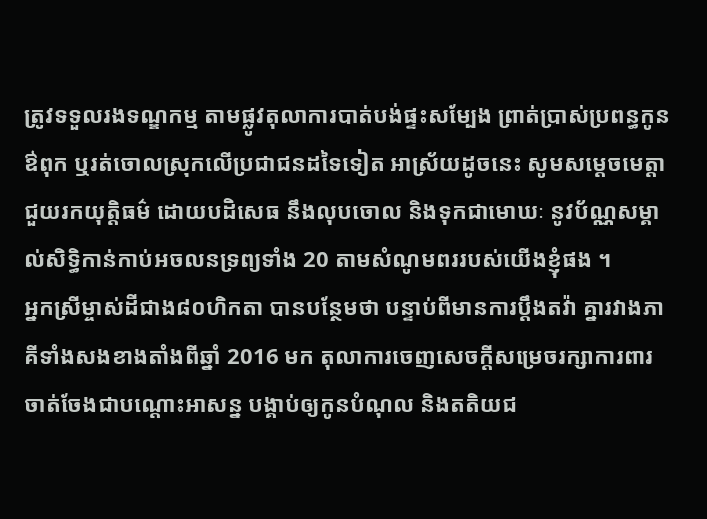ត្រូវទទួលរងទណ្ឌកម្ម តាមផ្លូវតុលាការបាត់បង់ផ្ទះសម្បែង ព្រាត់ប្រាស់ប្រពន្ធកូនឳពុក ឬរត់ចោលស្រុកលើប្រជាជនដទៃទៀត អាស្រ័យដូចនេះ សូមសម្ដេចមេត្តាជួយរកយុត្តិធម៌ ដោយបដិសេធ នឹងលុបចោល និងទុកជាមោឃៈ នូវប័ណ្ណសម្គាល់សិទ្ធិកាន់កាប់អចលនទ្រព្យទាំង 20 តាមសំណូមពររបស់យើងខ្ញុំផង ។
អ្នកស្រីម្ចាស់ដីជាង៨០ហិកតា បានបន្ថែមថា បន្ទាប់ពីមានការប្ដឹងតវ៉ា គ្នារវាងភាគីទាំងសងខាងតាំងពីឆ្នាំ 2016 មក តុលាការចេញសេចក្តីសម្រេចរក្សាការពារ ចាត់ចែងជាបណ្តោះអាសន្ន បង្គាប់ឲ្យកូនបំណុល និងតតិយជ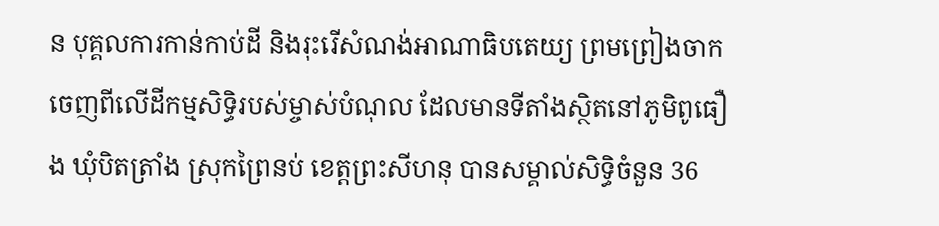ន បុគ្គលការកាន់កាប់ដី និងរុះរើសំណង់អាណាធិបតេយ្យ ព្រមព្រៀងចាកចេញពីលើដីកម្មសិទ្ធិរបស់ម្ចាស់បំណុល ដែលមានទីតាំងស្ថិតនៅភូមិពូធឿង ឃុំបិតត្រាំង ស្រុកព្រៃនប់ ខេត្តព្រះសីហនុ បានសម្គាល់សិទ្ធិចំនួន 36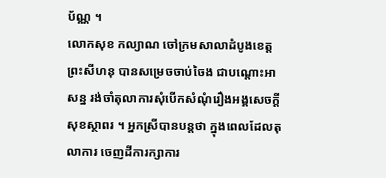ប័ណ្ណ ។
លោកសុខ កល្យាណ ចៅក្រមសាលាដំបូងខេត្តព្រះសីហនុ បានសម្រេចចាប់ចៃង ជាបណ្តោះអាសន្ន រង់ចាំតុលាការសុំបើកសំណុំរឿងអង្គសេចក្តីសុខស្ថាពរ ។ អ្នកស្រីបានបន្តថា ក្នុងពេលដែលតុលាការ ចេញដីការក្សាការ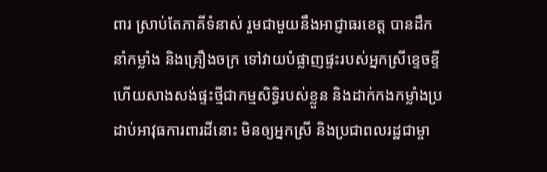ពារ ស្រាប់តែភាគីទំនាស់ រួមជាមួយនឹងអាជ្ញាធរខេត្ត បានដឹកនាំកម្លាំង និងគ្រឿងចក្រ ទៅវាយបំផ្លាញផ្ទះរបស់អ្នកស្រីខ្ទេចខ្ទី ហើយសាងសង់ផ្ទះថ្មីជាកម្មសិទ្ធិរបស់ខ្លួន និងដាក់កងកម្លាំងប្រដាប់អាវុធការពារដីនោះ មិនឲ្យអ្នកស្រី និងប្រជាពលរដ្ឋជាម្ចា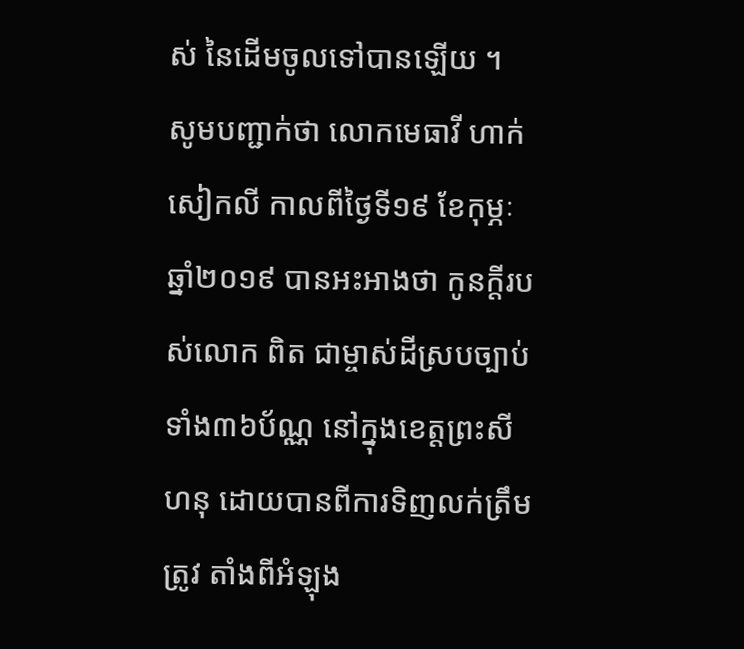ស់ នៃដើមចូលទៅបានឡើយ ។
សូមបញ្ជាក់ថា លោកមេធាវី ហាក់ សៀកលី កាលពីថ្ងៃទី១៩ ខែកុម្ភៈ ឆ្នាំ២០១៩ បានអះអាងថា កូនក្តីរបស់លោក ពិត ជាម្ចាស់ដីស្របច្បាប់ ទាំង៣៦ប័ណ្ណ នៅក្នុងខេត្តព្រះសីហនុ ដោយបានពីការទិញលក់ត្រឹមត្រូវ តាំងពីអំឡុង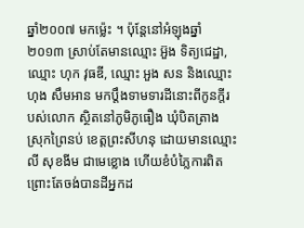ឆ្នាំ២០០៧ មកម្ល៉េះ ។ ប៉ុន្តែនៅអំឡុងឆ្នាំ២០១៣ ស្រាប់តែមានឈ្មោះ អ៊ួង ទិត្យជេដ្ឋា, ឈ្មោះ ហុក វុធឌី, ឈ្មោះ អួង សន និងឈ្មោះ ហុង សឹមអាន មកប្តឹងទាមទារដីនោះពីកូនក្តីរបស់លោក ស្ថិតនៅភូមិភូធឿង ឃុំបិតត្រាង ស្រុកព្រៃនប់ ខេត្តព្រះសីហនុ ដោយមានឈ្មោះ លី សុខងីម ជាមេខ្លោង ហើយខំបំភ្លៃការពិត ព្រោះតែចង់បានដីអ្នកដ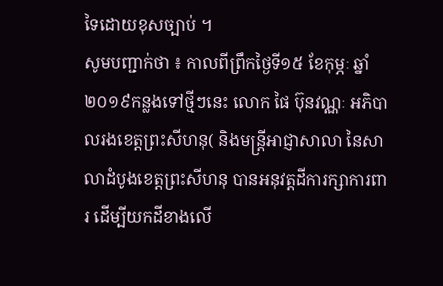ទៃដោយខុសច្បាប់ ។
សូមបញ្ជាក់ថា ៖ កាលពីព្រឹកថ្ងៃទី១៥ ខែកុម្ភៈ ឆ្នាំ២០១៩កន្លងទៅថ្មីៗនេះ លោក ផៃ ប៊ុនវណ្ណៈ អភិបាលរងខេត្តព្រះសីហនុ( និងមន្ត្រីអាជ្ញាសាលា នៃសាលាដំបូងខេត្តព្រះសីហនុ បានអនុវត្តដីការក្សាការពារ ដើម្បីយកដីខាងលើ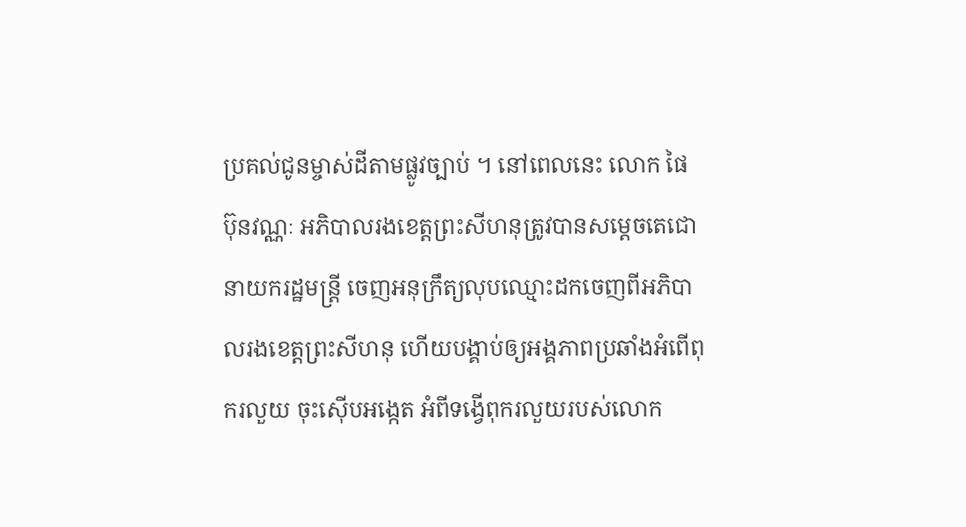ប្រគល់ជូនម្ចាស់ដីតាមផ្លូវច្បាប់ ។ នៅពេលនេះ លោក ផៃ ប៊ុនវណ្ណៈ អភិបាលរងខេត្តព្រះសីហនុត្រូវបានសម្តេចតេជោ នាយករដ្ឋមន្រ្តី ចេញអនុក្រឹត្យលុបឈ្មោះដកចេញពីអភិបាលរងខេត្តព្រះសីហនុ ហើយបង្គាប់ឲ្យអង្គភាពប្រឆាំងអំពើពុករលួយ ចុះស៊ើបអង្កេត អំពីទង្វើពុករលួយរបស់លោក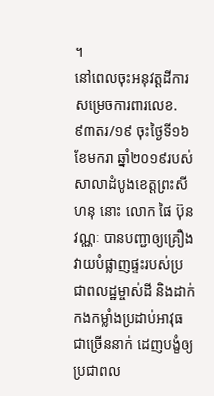។
នៅពេលចុះអនុវត្តដីការសម្រេចការពារលេខ.៩៣តរ/១៩ ចុះថ្ងៃទី១៦ខែមករា ឆ្នាំ២០១៩របស់សាលាដំបូងខេត្តព្រះសីហនុ នោះ លោក ផៃ ប៊ុនវណ្ណៈ បានបញ្ជាឲ្យគ្រឿងវាយបំផ្លាញផ្ទះរបស់ប្រជាពលដ្ឋម្ចាស់ដី និងដាក់កងកម្លាំងប្រដាប់អាវុធជាច្រើននាក់ ដេញបង្ខំឲ្យប្រជាពល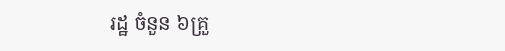រដ្ឋ ចំនួន ៦គ្រួ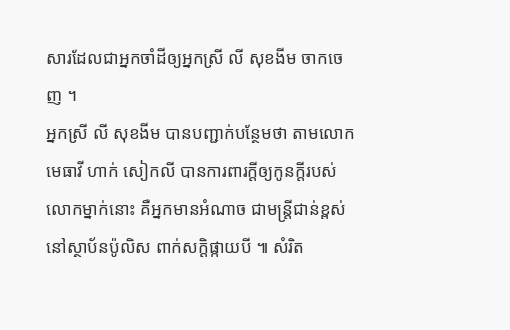សារដែលជាអ្នកចាំដីឲ្យអ្នកស្រី លី សុខងីម ចាកចេញ ។
អ្នកស្រី លី សុខងីម បានបញ្ជាក់បន្ថែមថា តាមលោកមេធាវី ហាក់ សៀកលី បានការពារក្តីឲ្យកូនក្តីរបស់លោកម្នាក់នោះ គឺអ្នកមានអំណាច ជាមន្រ្តីជាន់ខ្ពស់នៅស្ថាប័នប៉ូលិស ពាក់សក្តិផ្កាយបី ៕ សំរិត